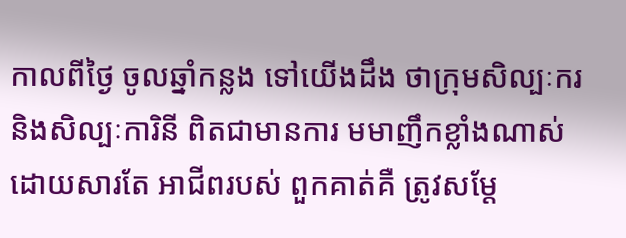កាលពីថ្ងៃ ចូលឆ្នាំកន្លង ទៅយើងដឹង ថាក្រុមសិល្បៈករ និងសិល្បៈការិនី ពិតជាមានការ មមាញឹកខ្លាំងណាស់ ដោយសារតែ អាជីពរបស់ ពួកគាត់គឺ ត្រូវសម្តែ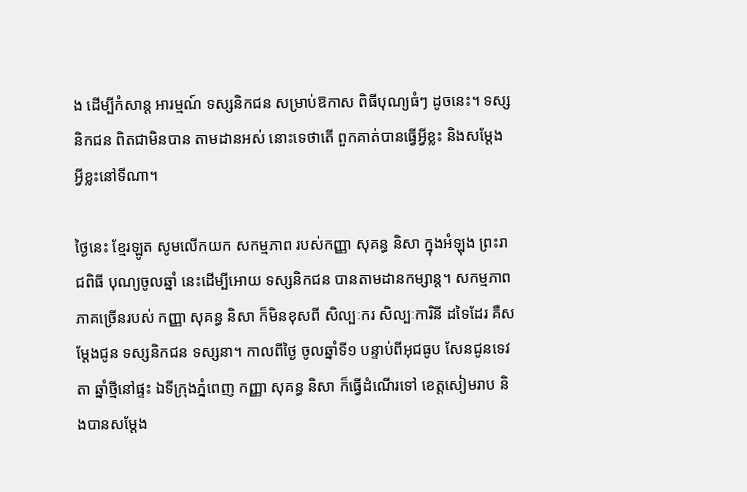ង ដើម្បីកំសាន្ត អារម្មណ៍ ទស្សនិកជន សម្រាប់ឱកាស ពិធីបុណ្យធំៗ ដូចនេះ។ ទស្សនិកជន ពិតជាមិនបាន តាមដានអស់ នោះទេថាតើ ពួកគាត់បានធ្វើអ្វីខ្លះ និងសម្តែង អ្វីខ្លះនៅទីណា។

ថ្ងៃនេះ ខ្មែរឡូត សូមលើកយក សកម្មភាព របស់កញ្ញា សុគន្ធ និសា ក្នុងអំឡុង ព្រះរាជពិធី បុណ្យចូលឆ្នាំ នេះដើម្បីអោយ ទស្សនិកជន បានតាមដានកម្សាន្ត។ សកម្មភាព ភាគច្រើនរបស់ កញ្ញា សុគន្ធ និសា ក៏មិនខុសពី សិល្បៈករ សិល្បៈការិនី ដទៃដែរ គឺសម្តែងជូន ទស្សនិកជន ទស្សនា។ កាលពីថ្ងៃ ចូលឆ្នាំទី១ បន្ទាប់ពីអុជធូប សែនជូនទេវតា ឆ្នាំថ្មីនៅផ្ទះ ឯទីក្រុងភ្នំពេញ កញ្ញា សុគន្ធ និសា ក៏ធ្វើដំណើរទៅ ខេត្តសៀមរាប និងបានសម្តែង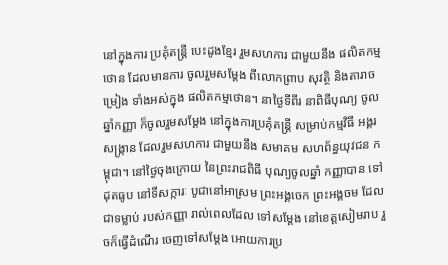នៅក្នុងការ ប្រគុំតន្រ្តី បេះដូងខ្មែរ រួមសហការ ជាមួយនឹង ផលិតកម្មថោន ដែលមានការ ចូលរួមសម្តែង ពីលោកព្រាប សុវត្ថិ និងតារាចម្រៀង ទាំងអស់ក្នុង ផលិតកម្មថោន។ នាថ្ងៃទីពីរ នាពិធីបុណ្យ ចូលឆ្នាំកញ្ញា ក៏ចូលរួមសម្តែង នៅក្នុងការប្រគុំតន្រ្តី សម្រាប់កម្មវិធី អង្គរសង្រ្កាន ដែលរួមសហការ ជាមួយនឹង សមាគម សហព័ន្ធយុវជន កម្ពុជា។ នៅថ្ងៃចុងក្រោយ នៃព្រះរាជពិធី បុណ្យចូលឆ្នាំ កញ្ញាបាន ទៅដុតធូប នៅទីសក្ការៈ បូជានៅអាស្រម ព្រះអង្គចេក ព្រះអង្គចម ដែលជាទម្លាប់ របស់កញ្ញា រាល់ពេលដែល ទៅសម្តែង នៅខេត្តសៀមរាប រួចក៏ធ្វើដំណើរ ចេញទៅសម្តែង អោយការប្រ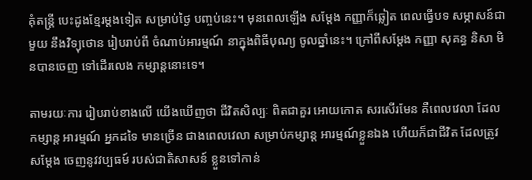គុំតន្រ្តី បេះដូងខ្មែរម្តងទៀត សម្រាប់ថ្ងៃ បញ្ចប់នេះ។ មុនពេលឡើង សម្តែង កញ្ញាក៏ឆ្លៀត ពេលធ្វើបទ សម្ភាសន៍ជាមួយ នឹងវិទ្យុថោន រៀបរាប់ពី ចំណាប់អារម្មណ៍ នាក្នុងពិធីបុណ្យ ចូលឆ្នាំនេះ។ ក្រៅពីសម្តែង កញ្ញា សុគន្ធ និសា មិនបានចេញ ទៅដើរលេង កម្សាន្តនោះទេ។

តាមរយៈការ រៀបរាប់ខាងលើ យើងឃើញថា ជីវិតសិល្បៈ ពិតជាគួរ អោយកោត សរសើរមែន គឺពេលវេលា ដែលកម្សាន្ត អារម្មណ៍ អ្នកដទៃ មានច្រើន ជាងពេលវេលា សម្រាប់កម្សាន្ត អារម្មណ៍ខ្លួនឯង ហើយក៏ជាជីវិត ដែលត្រូវសម្តែង ចេញនូវវប្បធម៍ របស់ជាតិសាសន៍ ខ្លួនទៅកាន់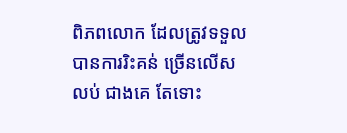ពិភពលោក ដែលត្រូវទទួល បានការរិះគន់ ច្រើនលើសលប់ ជាងគេ តែទោះ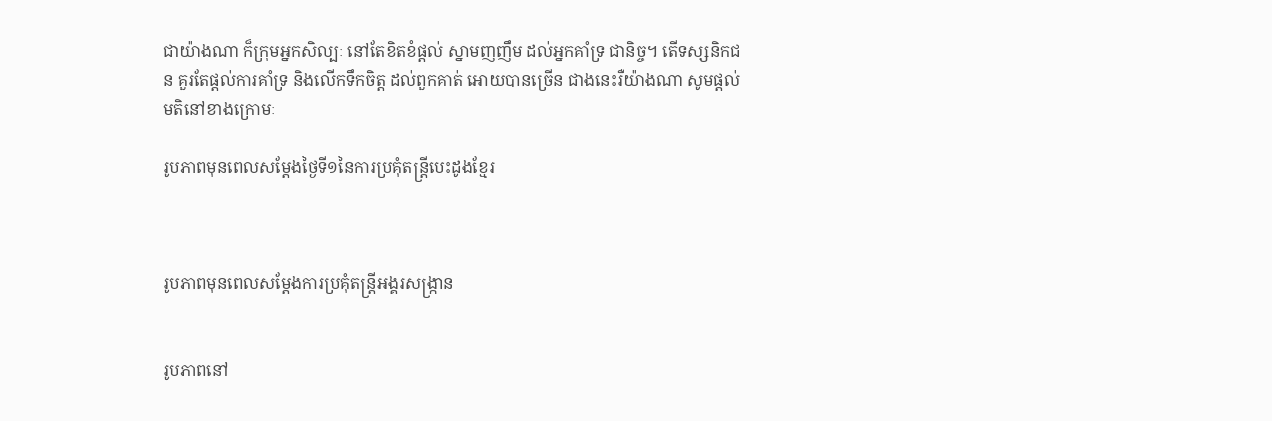ជាយ៉ាងណា ក៏ក្រុមអ្នកសិល្បៈ នៅតែខិតខំផ្តល់ ស្នាមញញឹម ដល់អ្នកគាំទ្រ ជានិច្ច។ តើទស្សនិកជន គួរតែផ្តល់ការគាំទ្រ និងលើកទឹកចិត្ត ដល់ពួកគាត់ អោយបានច្រើន ជាងនេះរឺយ៉ាងណា សូមផ្តល់មតិនៅខាងក្រោមៈ

រូបភាពមុនពេលសម្តែងថ្ងៃទី១នៃការប្រគុំតន្រ្តីបេះដូងខ្មែរ



រូបភាពមុនពេលសម្តែងការប្រគុំតន្រ្តីអង្គរសង្ក្រាន


រូបភាពនៅ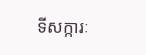ទីសក្ការៈ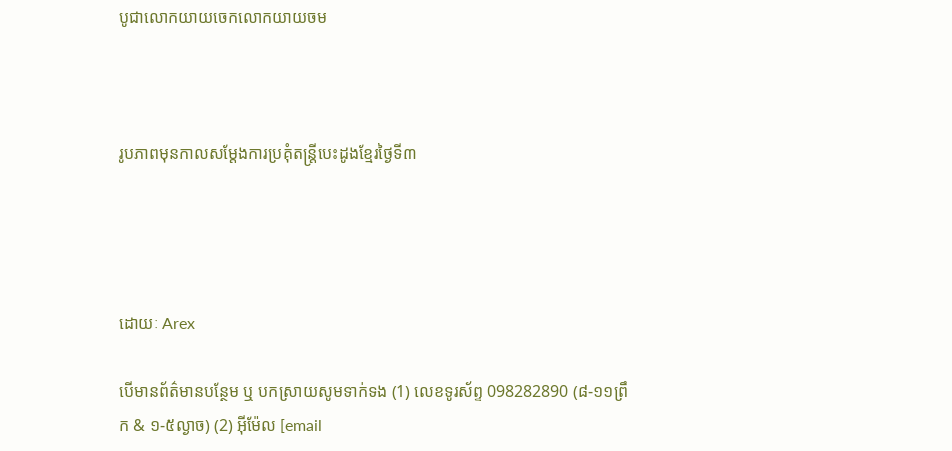បូជាលោកយាយចេកលោកយាយចម



រូបភាពមុនកាលសម្តែងការប្រគុំតន្រ្តីបេះដូងខ្មែរថ្ងៃទី៣




ដោយៈ Arex

បើមានព័ត៌មានបន្ថែម ឬ បកស្រាយសូមទាក់ទង (1) លេខទូរស័ព្ទ 098282890 (៨-១១ព្រឹក & ១-៥ល្ងាច) (2) អ៊ីម៉ែល [email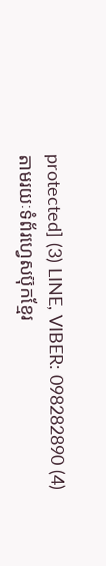protected] (3) LINE, VIBER: 098282890 (4) តាមរយៈទំព័រហ្វេសប៊ុកខ្មែរ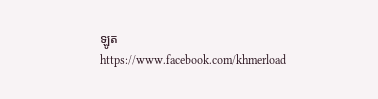ឡូត https://www.facebook.com/khmerload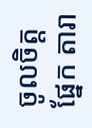ចូលចិត្តផ្នែក តារា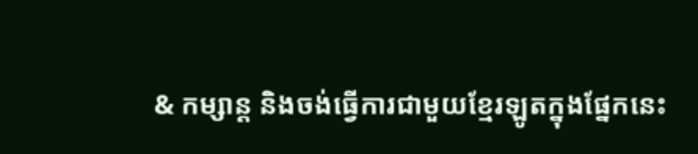& កម្សាន្ដ និងចង់ធ្វើការជាមួយខ្មែរឡូតក្នុងផ្នែកនេះ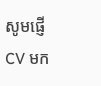សូមផ្ញើ CV មក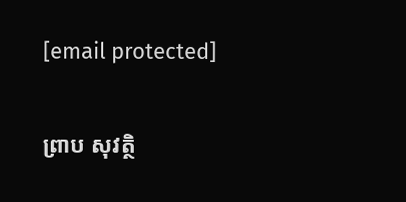[email protected]

ព្រាប សុវត្ថិ